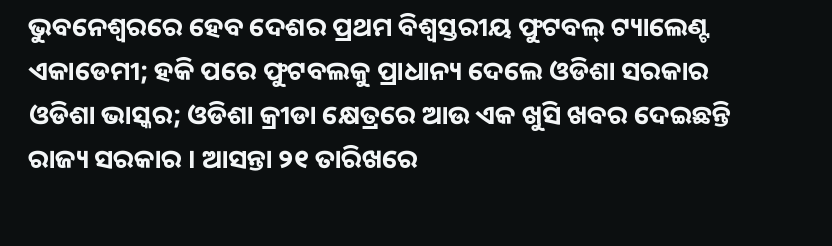ଭୁବନେଶ୍ୱରରେ ହେବ ଦେଶର ପ୍ରଥମ ବିଶ୍ୱସ୍ତରୀୟ ଫୁଟବଲ୍ ଟ୍ୟାଲେଣ୍ଟ ଏକାଡେମୀ; ହକି ପରେ ଫୁଟବଲକୁ ପ୍ରାଧାନ୍ୟ ଦେଲେ ଓଡିଶା ସରକାର
ଓଡିଶା ଭାସ୍କର; ଓଡିଶା କ୍ରୀଡା କ୍ଷେତ୍ରରେ ଆଉ ଏକ ଖୁସି ଖବର ଦେଇଛନ୍ତି ରାଜ୍ୟ ସରକାର । ଆସନ୍ତା ୨୧ ତାରିଖରେ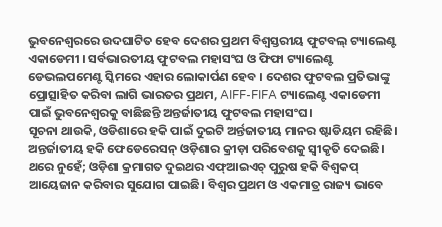ଭୁବନେଶ୍ୱରରେ ଉଦଘାଟିତ ହେବ ଦେଶର ପ୍ରଥମ ବିଶ୍ୱସ୍ତରୀୟ ଫୁଟବଲ୍ ଟ୍ୟାଲେଣ୍ଟ ଏକାଡେମୀ । ସର୍ବଭାରତୀୟ ଫୁଟବଲ ମହାସଂଘ ଓ ଫିଫା ଟ୍ୟାଲେଣ୍ଟ ଡେଭଲପମେଣ୍ଟ ସ୍କିମରେ ଏହାର ଲୋକାର୍ପଣ ହେବ । ଦେଶର ଫୁଟବଲ ପ୍ରତିଭାଙ୍କୁ ପ୍ରୋତ୍ସାହିତ କରିବା ଲାଗି ଭାରତର ପ୍ରଥମ, AIFF-FIFA ଟ୍ୟାଲେଣ୍ଟ ଏକାଡେମୀ ପାଇଁ ଭୁବନେଶ୍ୱରକୁ ବାଛିଛନ୍ତି ଅନ୍ତର୍ଜାତୀୟ ଫୁଟବଲ ମହାସଂଘ।
ସୂଚନା ଥାଉକି, ଓଡିଶାରେ ହକି ପାଇଁ ଦୁଇଟି ଅର୍ନ୍ତଜାତୀୟ ମାନର ଷ୍ଟାଡିୟମ ରହିଛି। ଅନ୍ତର୍ଜାତୀୟ ହକି ଫେଡେରେସନ୍ ଓଡ଼ିଶାର କ୍ରୀଡ଼ା ପରିବେଶକୁ ସ୍ୱୀକୃତି ଦେଇଛି। ଥରେ ନୁହେଁ; ଓଡ଼ିଶା କ୍ରମାଗତ ଦୁଇଥର ଏଫ୍ଆଇଏଚ୍ ପୁରୁଷ ହକି ବିଶ୍ୱକପ୍ ଆୟେଜାନ କରିବାର ସୁଯୋଗ ପାଇଛି। ବିଶ୍ୱର ପ୍ରଥମ ଓ ଏକମାତ୍ର ରାଜ୍ୟ ଭାବେ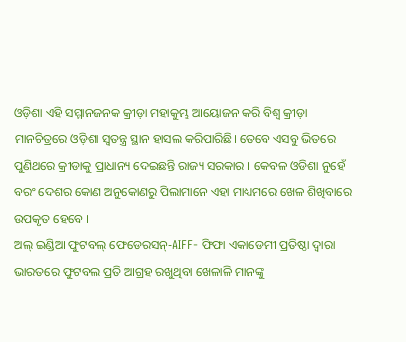ଓଡ଼ିଶା ଏହି ସମ୍ମାନଜନକ କ୍ରୀଡ଼ା ମହାକୁମ୍ଭ ଆୟୋଜନ କରି ବିଶ୍ୱ କ୍ରୀଡ଼ା ମାନଚିତ୍ରରେ ଓଡ଼ିଶା ସ୍ୱତନ୍ତ୍ର ସ୍ଥାନ ହାସଲ କରିପାରିଛି। ତେବେ ଏସବୁ ଭିତରେ ପୁଣିଥରେ କ୍ରୀଡାକୁ ପ୍ରାଧାନ୍ୟ ଦେଇଛନ୍ତି ରାଜ୍ୟ ସରକାର । କେବଳ ଓଡିଶା ନୁହେଁ ବରଂ ଦେଶର କୋଣ ଅନୁକୋଣରୁ ପିଲାମାନେ ଏହା ମାଧ୍ୟମରେ ଖେଳ ଶିଖିବାରେ ଉପକୃତ ହେବେ ।
ଅଲ୍ ଇଣ୍ଡିଆ ଫୁଟବଲ୍ ଫେଡେରସନ୍-AIFF- ଫିଫା ଏକାଡେମୀ ପ୍ରତିଷ୍ଠା ଦ୍ୱାରା ଭାରତରେ ଫୁଟବଲ ପ୍ରତି ଆଗ୍ରହ ରଖୁଥିବା ଖେଳାଳି ମାନଙ୍କୁ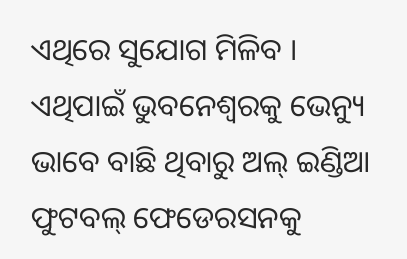ଏଥିରେ ସୁଯୋଗ ମିଳିବ । ଏଥିପାଇଁ ଭୁବନେଶ୍ୱରକୁ ଭେନ୍ୟୁ ଭାବେ ବାଛି ଥିବାରୁ ଅଲ୍ ଇଣ୍ଡିଆ ଫୁଟବଲ୍ ଫେଡେରସନକୁ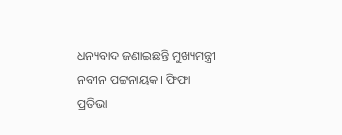ଧନ୍ୟବାଦ ଜଣାଇଛନ୍ତି ମୁଖ୍ୟମନ୍ତ୍ରୀ ନବୀନ ପଟ୍ଟନାୟକ। ଫିଫା ପ୍ରତିଭା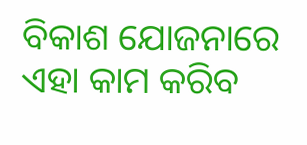ବିକାଶ ଯୋଜନାରେ ଏହା କାମ କରିବ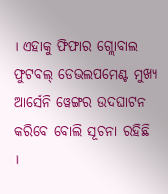। ଏହାକୁ ଫିଫାର ଗ୍ଲୋବାଲ ଫୁଟବଲ୍ ଡେଭଲପମେଣ୍ଟ ମୁଖ୍ୟ ଆର୍ସେନି ୱେଙ୍ଗର ଉଦଘାଟନ କରିବେ ବୋଲି ସୂଚନା ରହିଛି ।